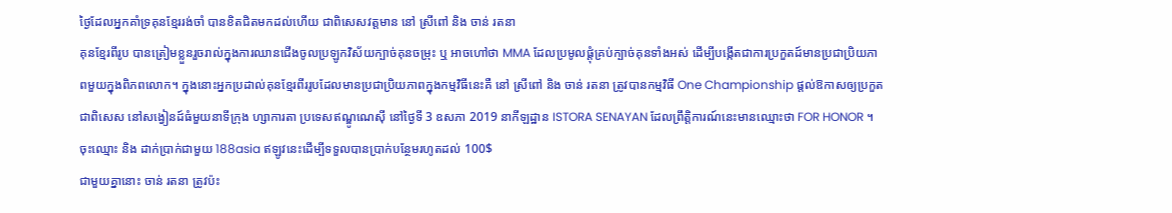ថ្ងៃដែលអ្នកគាំទ្រគុនខ្មែររង់ចាំ បានខិតជិតមកដល់ហើយ ជាពិសេសវត្តមាន នៅ ស្រីពៅ និង ចាន់ រតនា
គុនខ្មែរពីរូប បានត្រៀមខ្លួនរួចរាល់ក្នុងការឈានជើងចូលប្រឡូកវិស័យក្បាច់គុនចម្រុះ ឬ អាចហៅថា MMA ដែលប្រមូលផ្ដុំគ្រប់ក្បាច់គុនទាំងអស់ ដើម្បីបង្កើតជាការប្រកួតដ៍មានប្រជាប្រិយភាពមួយក្នុងពិភពលោក។ ក្នុងនោះអ្នកប្រដាល់គុនខ្មែរពីររូបដែលមានប្រជាប្រិយភាពក្នុងកម្មវិធីនេះគឺ នៅ ស្រីពៅ និង ចាន់ រតនា ត្រូវបានកម្មវិធី One Championship ផ្តល់ឱកាសឲ្យប្រកួតជាពិសេស នៅសង្វៀនដ៍ធំមួយនាទីក្រុង ហ្សាការតា ប្រទេសឥណ្ឌូណេស៊ី នៅថ្ងៃទី 3 ឧសភា 2019 នាកីឡដ្ឋាន ISTORA SENAYAN ដែលព្រឹត្តិការណ៍នេះមានឈ្មោះថា FOR HONOR ។
ចុះឈ្មោះ និង ដាក់ប្រាក់ជាមួយ 188asia ឥឡូវនេះដើម្បីទទួលបានប្រាក់បន្ថែមរហូតដល់ 100$
ជាមួយគ្នានោះ ចាន់ រតនា ត្រូវប៉ះ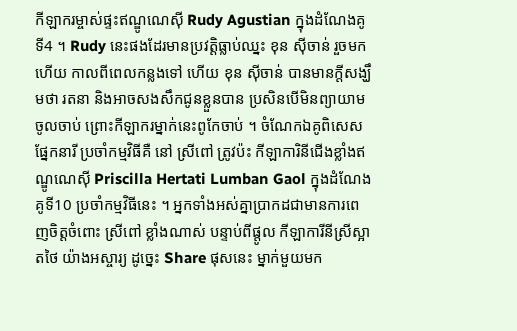កីឡាករម្ចាស់ផ្ទះឥណ្ឌូណេស៊ី Rudy Agustian ក្នុងដំណែងគូទី4 ។ Rudy នេះផងដែរមានប្រវត្តិធ្លាប់ឈ្នះ ខុន ស៊ីចាន់ រួចមកហើយ កាលពីពេលកន្លងទៅ ហើយ ខុន ស៊ីចាន់ បានមានក្តីសង្ឃឹមថា រតនា និងអាចសងសឹកជូនខ្លួនបាន ប្រសិនបើមិនព្យាយាមចូលចាប់ ព្រោះកីឡាករម្នាក់នេះពូកែចាប់ ។ ចំណែកឯគូពិសេសផ្នែកនារី ប្រចាំកម្មវិធីគឺ នៅ ស្រីពៅ ត្រូវប៉ះ កីឡាការិនីជើងខ្លាំងឥណ្ឌូណេស៊ី Priscilla Hertati Lumban Gaol ក្នុងដំណែងគូទី10 ប្រចាំកម្មវិធីនេះ ។ អ្នកទាំងអស់គ្នាប្រាកដជាមានការពេញចិត្តចំពោះ ស្រីពៅ ខ្លាំងណាស់ បន្ទាប់ពីផ្តូល កីឡាការីនីស្រីស្អាតថៃ យ៉ាងអស្ចារ្យ ដូច្នេះ Share ផុសនេះ ម្នាក់មួយមក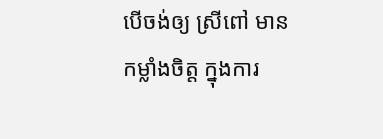បើចង់ឲ្យ ស្រីពៅ មានកម្លាំងចិត្ត ក្នុងការ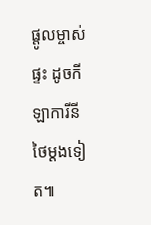ផ្តូលម្ចាស់ផ្ទះ ដូចកីឡាការីនីថៃម្តងទៀត៕